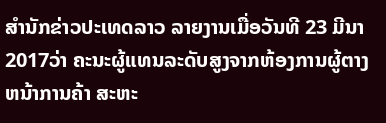ສຳນັກຂ່າວປະເທດລາວ ລາຍງານເມື່ອວັນທີ 23 ມີນາ 2017ວ່າ ຄະນະຜູ້ແທນລະດັບສູງຈາກຫ້ອງການຜູ້ຕາງຫນ້າການຄ້າ ສະຫະ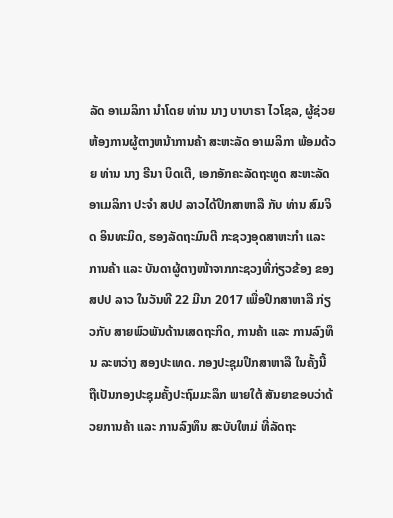ລັດ ອາເມລິກາ ນໍາໂດຍ ທ່ານ ນາງ ບາບາຣາ ໄວໂຊລ, ຜູ້ຊ່ວຍຫ້ອງການຜູ້ຕາງຫນ້າການຄ້າ ສະຫະລັດ ອາເມລິກາ ພ້ອມດ້ວຍ ທ່ານ ນາງ ຣີນາ ບິດເຕີ, ເອກອັກຄະລັດຖະທູດ ສະຫະລັດ ອາເມລິກາ ປະຈໍາ ສປປ ລາວໄດ້ປຶກສາຫາລື ກັບ ທ່ານ ສົມຈິດ ອິນທະມິດ, ຮອງລັດຖະມົນຕີ ກະຊວງອຸດສາຫະກຳ ແລະ ການຄ້າ ແລະ ບັນດາຜູ້ຕາງໜ້າຈາກກະຊວງທີ່ກ່ຽວຂ້ອງ ຂອງ ສປປ ລາວ ໃນວັນທີ 22 ມີນາ 2017 ເພື່ອປຶກສາຫາລື ກ່ຽວກັບ ສາຍພົວພັນດ້ານເສດຖະກິດ, ການຄ້າ ແລະ ການລົງທຶນ ລະຫວ່າງ ສອງປະເທດ. ກອງປະຊຸມປຶກສາຫາລື ໃນຄັ້ງນີ້ ຖືເປັນກອງປະຊຸມຄັ້ງປະຖົມມະລຶກ ພາຍໃຕ້ ສັນຍາຂອບວ່າດ້ວຍການຄ້າ ແລະ ການລົງທຶນ ສະບັບໃຫມ່ ທີ່ລັດຖະ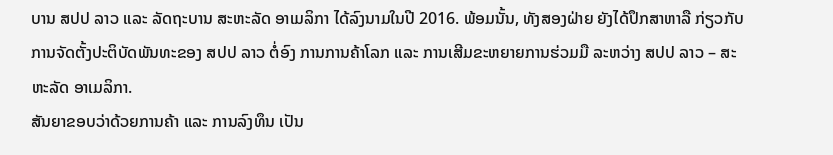ບານ ສປປ ລາວ ແລະ ລັດຖະບານ ສະຫະລັດ ອາເມລິກາ ໄດ້ລົງນາມໃນປີ 2016. ພ້ອມນັ້ນ, ທັງສອງຝ່າຍ ຍັງໄດ້ປຶກສາຫາລື ກ່ຽວກັບ ການຈັດຕັ້ງປະຕິບັດພັນທະຂອງ ສປປ ລາວ ຕໍ່ອົງ ການການຄ້າໂລກ ແລະ ການເສີມຂະຫຍາຍການຮ່ວມມື ລະຫວ່າງ ສປປ ລາວ – ສະຫະລັດ ອາເມລິກາ.
ສັນຍາຂອບວ່າດ້ວຍການຄ້າ ແລະ ການລົງທຶນ ເປັນ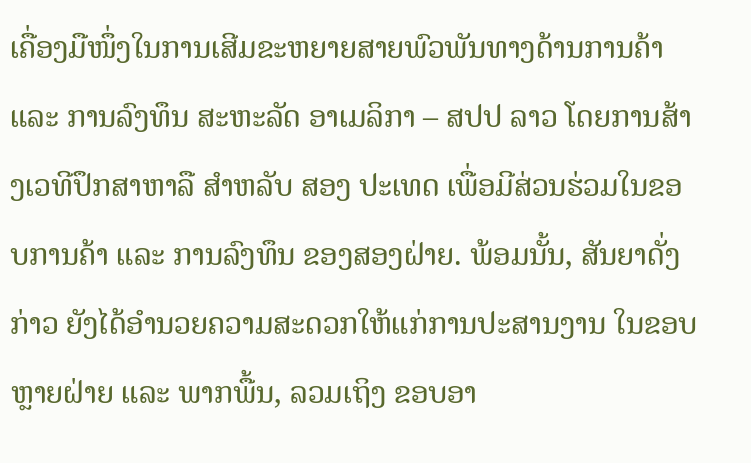ເຄື່ອງມືໜຶ່ງໃນການເສີມຂະຫຍາຍສາຍພົວພັນທາງດ້ານການຄ້າ ແລະ ການລົງທຶນ ສະຫະລັດ ອາເມລິກາ – ສປປ ລາວ ໂດຍການສ້າງເວທີປຶກສາຫາລື ສໍາຫລັບ ສອງ ປະເທດ ເພື່ອມີສ່ວນຮ່ວມໃນຂອບການຄ້າ ແລະ ການລົງທຶນ ຂອງສອງຝ່າຍ. ພ້ອມນັ້ນ, ສັນຍາດັ່ງກ່າວ ຍັງໄດ້ອໍານວຍຄວາມສະດວກໃຫ້ແກ່ການປະສານງານ ໃນຂອບຫຼາຍຝ່າຍ ແລະ ພາກພື້ນ, ລວມເຖິງ ຂອບອາ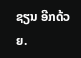ຊຽນ ອີກດ້ວຍ.